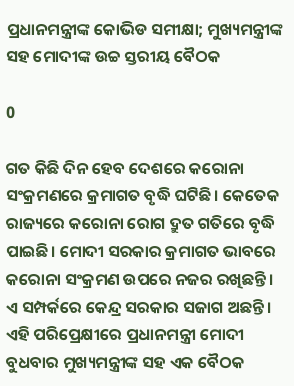ପ୍ରଧାନମନ୍ତ୍ରୀଙ୍କ କୋଭିଡ ସମୀକ୍ଷା; ମୁଖ୍ୟମନ୍ତ୍ରୀଙ୍କ ସହ ମୋଦୀଙ୍କ ଉଚ୍ଚ ସ୍ତରୀୟ ବୈଠକ

0

ଗତ କିଛି ଦିନ ହେବ ଦେଶରେ କରୋନା ସଂକ୍ରମଣରେ କ୍ରମାଗତ ବୃଦ୍ଧି ଘଟିଛି। କେତେକ ରାଜ୍ୟରେ କରୋନା ରୋଗ ଦ୍ରୁତ ଗତିରେ ବୃଦ୍ଧି ପାଇଛି। ମୋଦୀ ସରକାର କ୍ରମାଗତ ଭାବରେ କରୋନା ସଂକ୍ରମଣ ଉପରେ ନଜର ରଖିଛନ୍ତି। ଏ ସମ୍ପର୍କରେ କେନ୍ଦ୍ର ସରକାର ସଜାଗ ଅଛନ୍ତି। ଏହି ପରିପ୍ରେକ୍ଷୀରେ ପ୍ରଧାନମନ୍ତ୍ରୀ ମୋଦୀ ବୁଧବାର ମୁଖ୍ୟମନ୍ତ୍ରୀଙ୍କ ସହ ଏକ ବୈଠକ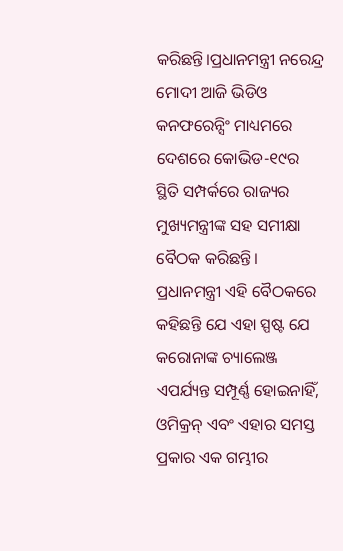କରିଛନ୍ତି।ପ୍ରଧାନମନ୍ତ୍ରୀ ନରେନ୍ଦ୍ର ମୋଦୀ ଆଜି ଭିଡିଓ କନଫରେନ୍ସିଂ ମାଧ୍ୟମରେ ଦେଶରେ କୋଭିଡ-୧୯ର ସ୍ଥିତି ସମ୍ପର୍କରେ ରାଜ୍ୟର ମୁଖ୍ୟମନ୍ତ୍ରୀଙ୍କ ସହ ସମୀକ୍ଷା ବୈଠକ କରିଛନ୍ତି। ପ୍ରଧାନମନ୍ତ୍ରୀ ଏହି ବୈଠକରେ କହିଛନ୍ତି ଯେ ଏହା ସ୍ପଷ୍ଟ ଯେ କରୋନାଙ୍କ ଚ୍ୟାଲେଞ୍ଜ ଏପର୍ଯ୍ୟନ୍ତ ସମ୍ପୂର୍ଣ୍ଣ ହୋଇନାହିଁ, ଓମିକ୍ରନ୍ ଏବଂ ଏହାର ସମସ୍ତ ପ୍ରକାର ଏକ ଗମ୍ଭୀର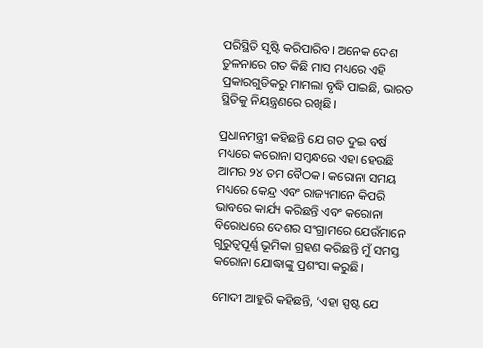ପରିସ୍ଥିତି ସୃଷ୍ଟି କରିପାରିବ। ଅନେକ ଦେଶ ତୁଳନାରେ ଗତ କିଛି ମାସ ମଧ୍ୟରେ ଏହି ପ୍ରକାରଗୁଡିକରୁ ମାମଲା ବୃଦ୍ଧି ପାଇଛି, ଭାରତ ସ୍ଥିତିକୁ ନିୟନ୍ତ୍ରଣରେ ରଖିଛି।

ପ୍ରଧାନମନ୍ତ୍ରୀ କହିଛନ୍ତି ଯେ ଗତ ଦୁଇ ବର୍ଷ ମଧ୍ୟରେ କରୋନା ସମ୍ବନ୍ଧରେ ଏହା ହେଉଛି ଆମର ୨୪ ତମ ବୈଠକ। କରୋନା ସମୟ ମଧ୍ୟରେ କେନ୍ଦ୍ର ଏବଂ ରାଜ୍ୟମାନେ କିପରି ଭାବରେ କାର୍ଯ୍ୟ କରିଛନ୍ତି ଏବଂ କରୋନା ବିରୋଧରେ ଦେଶର ସଂଗ୍ରାମରେ ଯେଉଁମାନେ ଗୁରୁତ୍ୱପୂର୍ଣ୍ଣ ଭୂମିକା ଗ୍ରହଣ କରିଛନ୍ତି ମୁଁ ସମସ୍ତ କରୋନା ଯୋଦ୍ଧାଙ୍କୁ ପ୍ରଶଂସା କରୁଛି।

ମୋଦୀ ଆହୁରି କହିଛନ୍ତି, ‘ଏହା ସ୍ପଷ୍ଟ ଯେ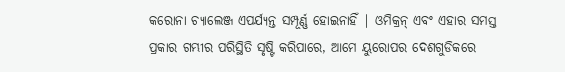କରୋନା ଚ୍ୟାଲେଞ୍ଜ ଏପର୍ଯ୍ୟନ୍ତ ସମ୍ପୂର୍ଣ୍ଣ ହୋଇନାହିଁ | ଓମିକ୍ରନ୍ ଏବଂ ଏହାର ସମସ୍ତ ପ୍ରକାର ଗମ୍ଭୀର ପରିସ୍ଥିତି ସୃଷ୍ଟି କରିପାରେ, ଆମେ ୟୁରୋପର ଦେଶଗୁଡିକରେ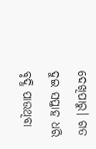ଦେଖିପାରୁ। ଗତ ଦୁଇ ସପ୍ତାହ ଧରି ବୃଦ୍ଧି ପାଉଥିବା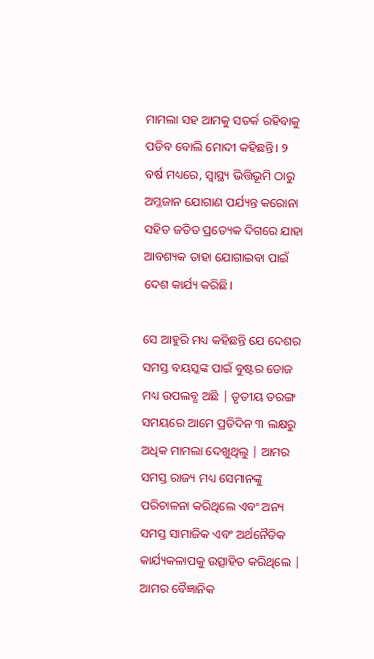ମାମଲା ସହ ଆମକୁ ସତର୍କ ରହିବାକୁ ପଡିବ ବୋଲି ମୋଦୀ କହିଛନ୍ତି। ୨ ବର୍ଷ ମଧ୍ୟରେ, ସ୍ୱାସ୍ଥ୍ୟ ଭିତ୍ତିଭୂମି ଠାରୁ ଅମ୍ଳଜାନ ଯୋଗାଣ ପର୍ଯ୍ୟନ୍ତ କରୋନା ସହିତ ଜଡିତ ପ୍ରତ୍ୟେକ ଦିଗରେ ଯାହା ଆବଶ୍ୟକ ତାହା ଯୋଗାଇବା ପାଇଁ ଦେଶ କାର୍ଯ୍ୟ କରିଛି।

ସେ ଆହୁରି ମଧ୍ୟ କହିଛନ୍ତି ଯେ ଦେଶର ସମସ୍ତ ବୟସ୍କଙ୍କ ପାଇଁ ବୁଷ୍ଟର ଡୋଜ ମଧ୍ୟ ଉପଲବ୍ଧ ଅଛି | ତୃତୀୟ ତରଙ୍ଗ ସମୟରେ ଆମେ ପ୍ରତିଦିନ ୩ ଲକ୍ଷରୁ ଅଧିକ ମାମଲା ଦେଖୁଥିଲୁ | ଆମର ସମସ୍ତ ରାଜ୍ୟ ମଧ୍ୟ ସେମାନଙ୍କୁ ପରିଚାଳନା କରିଥିଲେ ଏବଂ ଅନ୍ୟ ସମସ୍ତ ସାମାଜିକ ଏବଂ ଅର୍ଥନୈତିକ କାର୍ଯ୍ୟକଳାପକୁ ଉତ୍ସାହିତ କରିଥିଲେ | ଆମର ବୈଜ୍ଞାନିକ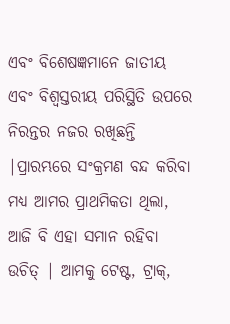ଏବଂ ବିଶେଷଜ୍ଞମାନେ ଜାତୀୟ ଏବଂ ବିଶ୍ଵସ୍ତରୀୟ ପରିସ୍ଥିତି ଉପରେ ନିରନ୍ତର ନଜର ରଖିଛନ୍ତି |ପ୍ରାରମ୍ଭରେ ସଂକ୍ରମଣ ବନ୍ଦ କରିବା ମଧ୍ୟ ଆମର ପ୍ରାଥମିକତା ଥିଲା, ଆଜି ବି ଏହା ସମାନ ରହିବା ଉଚିତ୍ | ଆମକୁ ଟେଷ୍ଟ, ଟ୍ରାକ୍,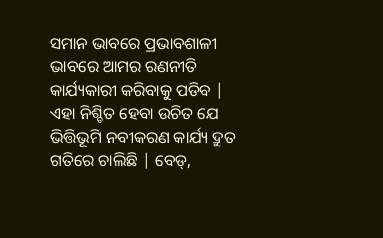ସମାନ ଭାବରେ ପ୍ରଭାବଶାଳୀ ଭାବରେ ଆମର ରଣନୀତି କାର୍ଯ୍ୟକାରୀ କରିବାକୁ ପଡିବ | ଏହା ନିଶ୍ଚିତ ହେବା ଉଚିତ ଯେ ଭିତ୍ତିଭୂମି ନବୀକରଣ କାର୍ଯ୍ୟ ଦ୍ରୁତ ଗତିରେ ଚାଲିଛି | ବେଡ୍,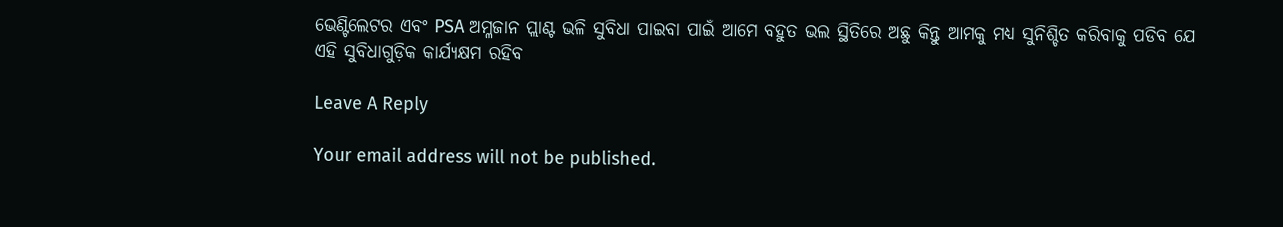ଭେଣ୍ଟିଲେଟର ଏବଂ PSA ଅମ୍ଳଜାନ ପ୍ଲାଣ୍ଟ ଭଳି ସୁବିଧା ପାଇବା ପାଇଁ ଆମେ ବହୁତ ଭଲ ସ୍ଥିତିରେ ଅଛୁ କିନ୍ତୁ ଆମକୁ ମଧ୍ୟ ସୁନିଶ୍ଚିତ କରିବାକୁ ପଡିବ ଯେ ଏହି ସୁବିଧାଗୁଡ଼ିକ କାର୍ଯ୍ୟକ୍ଷମ ରହିବ

Leave A Reply

Your email address will not be published.